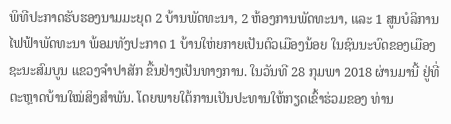ພິທີປະກາດຮັບຮອງນາມມະຍຸດ 2 ບ້ານພັດທະນາ, 2 ຫ້ອງການພັດທະນາ, ແລະ 1 ສູນບໍລິການໄຟຟ້າພັດທະນາ ພ້ອມທັງປະກາດ 1 ບ້ານໃຫ່ຍກາຍເປັນຕົວເມືອງນ້ອຍ ໃນຊົນນະບົດຂອງເມືອງຊະນະສົມບູນ ແຂວງຈຳປາສັກ ຂື້ນຢ່າງເປັນທາງການ. ໃນວັນທີ 28 ກຸມພາ 2018 ຜ່ານມານີ້ ຢູ່ທີ່ຕະຫຼາດບ້ານໃໝ່ສິງສຳພັນ. ໂດຍພາຍໃຕ້ການເປັນປະທານໃຫ້ກຽດເຂົ້າຮ່ວມຂອງ ທ່ານ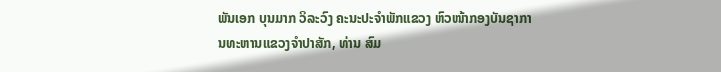ພັນເອກ ບຸນມາກ ວິລະວົງ ຄະນະປະຈຳພັກແຂວງ ຫົວໜ້າກອງບັນຊາການທະຫານແຂວງຈຳປາສັກ, ທ່ານ ສົມ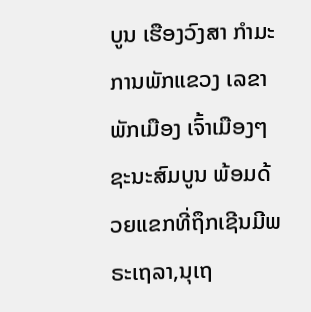ບູນ ເຮືອງວົງສາ ກຳມະການພັກແຂວງ ເລຂາພັກເມືອງ ເຈົ້າເມືອງໆຊະນະສົມບູນ ພ້ອມດ້ວຍແຂກທີ່ຖຶກເຊີນມີພຣະເຖລາ,ນຸເຖ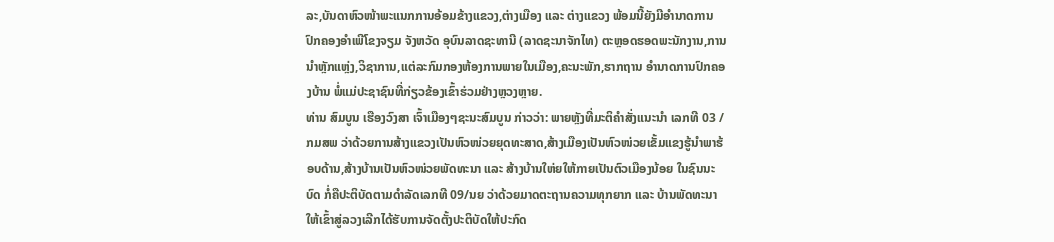ລະ,ບັນດາຫົວໜ້າພະແນກການອ້ອມຂ້າງແຂວງ,ຕ່າງເມືອງ ແລະ ຕ່າງແຂວງ ພ້ອມນີ້ຍັງມີອຳນາດການປົກຄອງອຳເພີໂຂງຈຽມ ຈັງຫວັດ ອຸບົນລາດຊະທານີ (ລາດຊະນາຈັກໄທ) ຕະຫຼອດຮອດພະນັກງານ,ການນຳຫຼັກແຫຼ່ງ,ວິຊາການ,ແຕ່ລະກົມກອງຫ້ອງການພາຍໃນເມືອງ,ຄະນະພັກ,ຮາກຖານ ອຳນາດການປົກຄອງບ້ານ ພໍ່ແມ່ປະຊາຊົນທີ່ກ່ຽວຂ້ອງເຂົ້າຮ່ວມຢ່າງຫຼວງຫຼາຍ.
ທ່ານ ສົມບູນ ເຮືອງວົງສາ ເຈົ້າເມືອງໆຊະນະສົມບູນ ກ່າວວ່າ: ພາຍຫຼັງທີ່ມະຕິຄໍາສັ່ງແນະນໍາ ເລກທີ 03 / ກມສພ ວ່າດ້ວຍການສ້າງແຂວງເປັນຫົວໜ່ວຍຍຸດທະສາດ,ສ້າງເມືອງເປັນຫົວໜ່ວຍເຂັ້ມແຂງຮູ້ນຳພາຮ້ອບດ້ານ,ສ້າງບ້ານເປັນຫົວໜ່ວຍພັດທະນາ ແລະ ສ້າງບ້ານໃຫ່ຍໃຫ້ກາຍເປັນຕົວເມືອງນ້ອຍ ໃນຊົນນະບົດ ກໍ່ຄືປະຕິບັດຕາມດຳລັດເລກທີ 09/ນຍ ວ່າດ້ວຍມາດຕະຖານຄວາມທຸກຍາກ ແລະ ບ້ານພັດທະນາໃຫ້ເຂົ້າສູ່ລວງເລີກໄດ້ຮັບການຈັດຕັ້ງປະຕິບັດໃຫ້ປະກົດ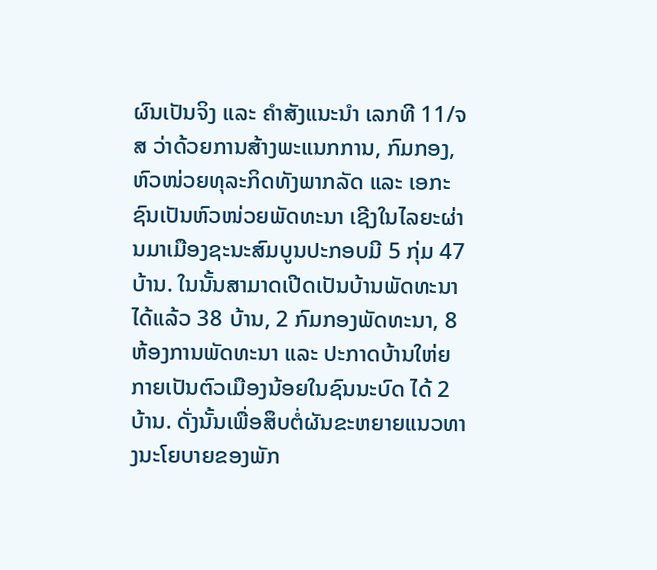ຜົນເປັນຈິງ ແລະ ຄຳສັງແນະນຳ ເລກທີ 11/ຈສ ວ່າດ້ວຍການສ້າງພະແນກການ, ກົມກອງ, ຫົວໜ່ວຍທຸລະກິດທັງພາກລັດ ແລະ ເອກະຊົນເປັນຫົວໜ່ວຍພັດທະນາ ເຊີງໃນໄລຍະຜ່ານມາເມືອງຊະນະສົມບູນປະກອບມີ 5 ກຸ່ມ 47 ບ້ານ. ໃນນັ້ນສາມາດເປີດເປັນບ້ານພັດທະນາໄດ້ແລ້ວ 38 ບ້ານ, 2 ກົມກອງພັດທະນາ, 8 ຫ້ອງການພັດທະນາ ແລະ ປະກາດບ້ານໃຫ່ຍກາຍເປັນຕົວເມືອງນ້ອຍໃນຊົນນະບົດ ໄດ້ 2 ບ້ານ. ດັ່ງນັ້ນເພື່ອສຶບຕໍ່ຜັນຂະຫຍາຍແນວທາງນະໂຍບາຍຂອງພັກ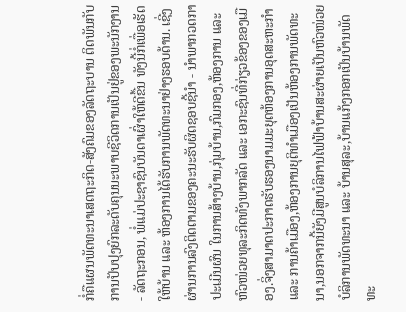ກໍ່ຄືແຜນພັດທະນາເສດຖະກິດ-ສັງຄົມຂອງລັດຖະບານ ຕິດພັນກັບການປັບປຸງຍົກລະດັບຄຸນນະພາບຊີວິດການເປັນຢູ່ຂອງພະນັກງານ - ລັດຖະກອນ, ພໍ່ແມ່ປະຊາຊົນບັນດາເຜົ່າໃຫ້ດີຂື້ນ ທັງນີ້ກໍ່ເພື່ອເຮັດໃຫ້ບ້ານ ແລະ ຫ້ອງການໄດ້ຮັບການພັດທະນາຢ່າງຮອບດ້ານ. ເຊີ່ງຜ່ານການລົງຕິດຕາມຂອງຄະນະຮັບຜິດຊອບຊີ້ນຳ - ນໍາພາກວດກາປະເມີນຜົນ ໃນການສ້າງບ້ານ,ກຸ່ມບ້ານ,ກົມກອງ,ຫ້ອງການ ແລະ ຫົວໜ່ວຍທຸລະກິດທັງພາກລັດ ແລະ ເອກະຊົນທີ່ກ່ຽວຂ້ອງຂອງເມືອງ.ຈິ່ງສາມາດປະກາດຮັບຮອງນາມມະຍຸດຫ້ອງການອຸດສະຫະກຳ ແລະ ການຄ້າເມືອງ,ຫ້ອງການຍຸຕິທຳເມືອງເປັນຫ້ອງການພັດທະນາ,ນອກຈາກນີ້ຍັງມີສູນບໍລິການໄຟຟ້າບ້ານສະຜ່າຍເປັນຫົວໜ່ວຍບໍລິການພັດທະນາ ແລະ ບ້ານສຸລະ,ບ້ານແກ້ງກອກເປັນບ້ານພັດທະ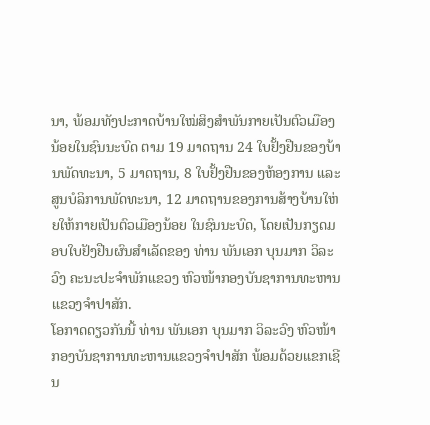ນາ, ພ້ອມທັງປະກາດບ້ານໃໝ່ສິງສໍາພັນກາຍເປັນຕົວເມືອງນ້ອຍໃນຊົນນະບົດ ຕາມ 19 ມາດຖານ 24 ໃບຢັ້ງຢືນຂອງບ້ານພັດທະນາ, 5 ມາດຖານ, 8 ໃບຢັ້ງຢືນຂອງຫ້ອງການ ແລະ ສູນບໍລິການພັດທະນາ, 12 ມາດຖານຂອງການສ້າງບ້ານໃຫ່ຍໃຫ້ກາຍເປັນຕົວເມືອງນ້ອຍ ໃນຊົນນະບົດ, ໂດຍເປັນກຽດມອບໃບຢັງຢືນຜົນສໍາເລັດຂອງ ທ່ານ ພັນເອກ ບຸນມາກ ວິລະວົງ ຄະນະປະຈຳພັກແຂວງ ຫົວໜ້າກອງບັນຊາການທະຫານແຂວງຈຳປາສັກ.
ໂອກາດດຽວກັນນີ້ ທ່ານ ພັນເອກ ບຸນມາກ ວິລະວົງ ຫົວໜ້າກອງບັນຊາການທະຫານແຂວງຈຳປາສັກ ພ້ອມດ້ວຍແຂກເຊີນ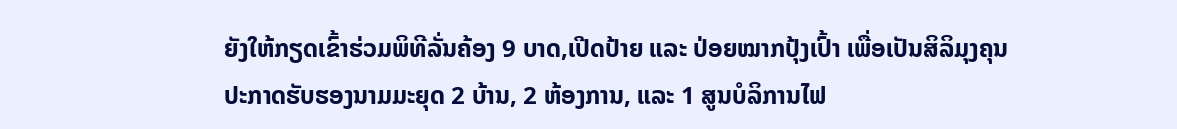ຍັງໃຫ້ກຽດເຂົ້າຮ່ວມພິທີລັ່ນຄ້ອງ 9 ບາດ,ເປີດປ້າຍ ແລະ ປ່ອຍໝາກປຸ້ງເປົ້າ ເພື່ອເປັນສິລິມຸງຄຸນປະກາດຮັບຮອງນາມມະຍຸດ 2 ບ້ານ, 2 ຫ້ອງການ, ແລະ 1 ສູນບໍລິການໄຟ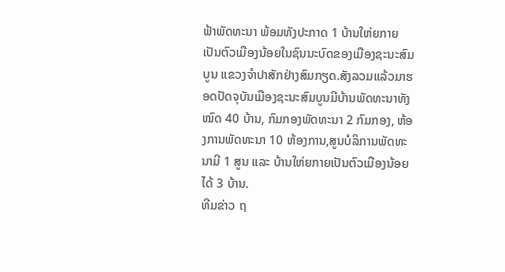ຟ້າພັດທະນາ ພ້ອມທັງປະກາດ 1 ບ້ານໃຫ່ຍກາຍເປັນຕົວເມືອງນ້ອຍໃນຊົນນະບົດຂອງເມືອງຊະນະສົມບູນ ແຂວງຈຳປາສັກຢ່າງສົມກຽດ.ສັງລວມແລ້ວມາຮອດປັດຈຸບັນເມືອງຊະນະສົມບູນມີບ້ານພັດທະນາທັງໝົດ 40 ບ້ານ, ກົມກອງພັດທະນາ 2 ກົມກອງ, ຫ້ອງການພັດທະນາ 10 ຫ້ອງການ,ສູນບໍລິການພັດທະນາມີ 1 ສູນ ແລະ ບ້ານໃຫ່ຍກາຍເປັນຕົວເມືອງນ້ອຍໄດ້ 3 ບ້ານ.
ທີມຂ່າວ ຖ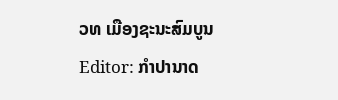ວທ ເມືອງຊະນະສົມບູນ
Editor: ກຳປານາດ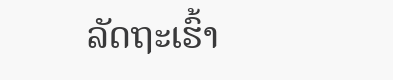ລັດຖະເຮົ້າ